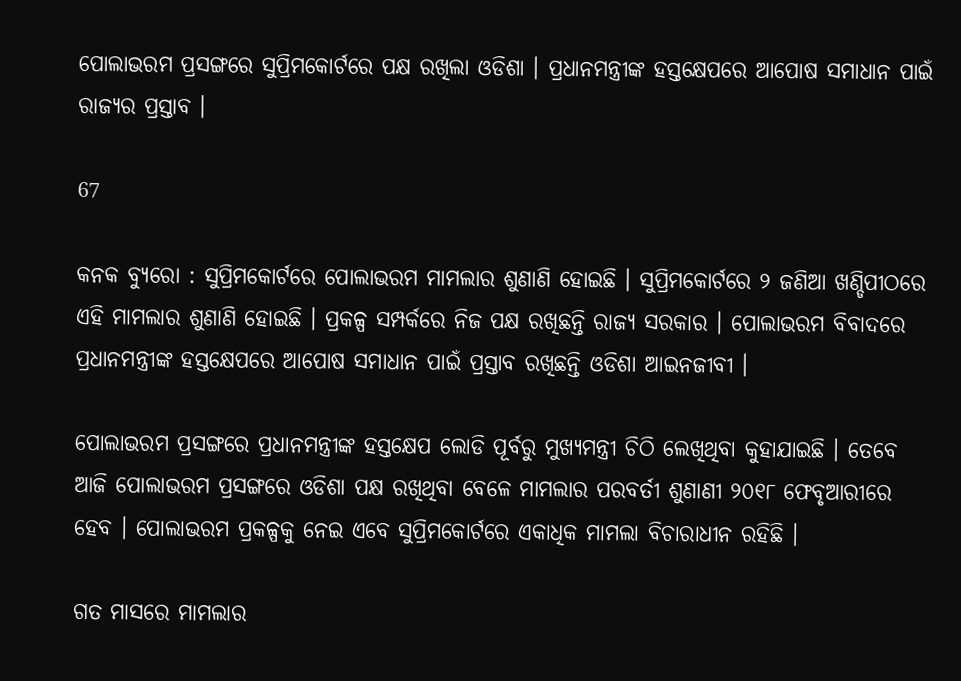ପୋଲାଭରମ ପ୍ରସଙ୍ଗରେ ସୁପ୍ରିମକୋର୍ଟରେ ପକ୍ଷ ରଖିଲା ଓଡିଶା । ପ୍ରଧାନମନ୍ତ୍ରୀଙ୍କ ହସ୍ତକ୍ଷେପରେ ଆପୋଷ ସମାଧାନ ପାଇଁ ରାଜ୍ୟର ପ୍ରସ୍ତାବ ।

67

କନକ ବ୍ୟୁରୋ : ସୁପ୍ରିମକୋର୍ଟରେ ପୋଲାଭରମ ମାମଲାର ଶୁଣାଣି ହୋଇଛି । ସୁପ୍ରିମକୋର୍ଟରେ ୨ ଜଣିଆ ଖଣ୍ଡିପୀଠରେ ଏହି ମାମଲାର ଶୁଣାଣି ହୋଇଛି । ପ୍ରକଳ୍ପ ସମ୍ପର୍କରେ ନିଜ ପକ୍ଷ ରଖିଛନ୍ତି ରାଜ୍ୟ ସରକାର । ପୋଲାଭରମ ବିବାଦରେ ପ୍ରଧାନମନ୍ତ୍ରୀଙ୍କ ହସ୍ତକ୍ଷେପରେ ଆପୋଷ ସମାଧାନ ପାଇଁ ପ୍ରସ୍ତାବ ରଖିଛନ୍ତି ଓଡିଶା ଆଇନଜୀବୀ ।

ପୋଲାଭରମ ପ୍ରସଙ୍ଗରେ ପ୍ରଧାନମନ୍ତ୍ରୀଙ୍କ ହସ୍ତକ୍ଷେପ ଲୋଡି ପୂର୍ବରୁ ମୁଖ୍ୟମନ୍ତ୍ରୀ ଚିଠି ଲେଖିଥିବା କୁହାଯାଇଛି । ତେବେ ଆଜି ପୋଲାଭରମ ପ୍ରସଙ୍ଗରେ ଓଡିଶା ପକ୍ଷ ରଖିଥିବା ବେଳେ ମାମଲାର ପରବର୍ତୀ ଶୁଣାଣୀ ୨୦୧୮ ଫେବୃଆରୀରେ ହେବ । ପୋଲାଭରମ ପ୍ରକଳ୍ପକୁ ନେଇ ଏବେ ସୁପ୍ରିମକୋର୍ଟରେ ଏକାଧିକ ମାମଲା ବିଚାରାଧୀନ ରହିଛି ।

ଗତ ମାସରେ ମାମଲାର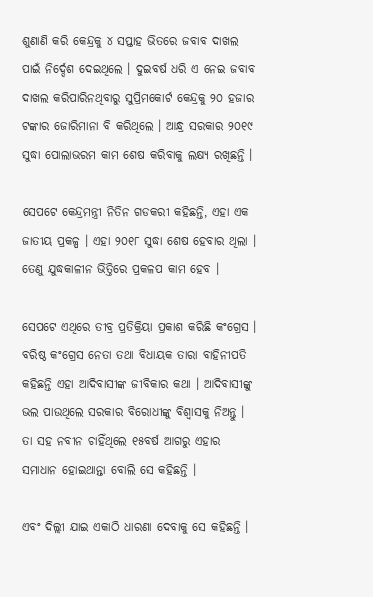ଶୁଣାଣି କରି କେନ୍ଦ୍ରକୁ ୪ ସପ୍ତାହ ଭିତରେ ଜବାବ ଦାଖଲ ପାଇଁ ନିର୍ଦ୍ଦେଶ ଦେଇଥିଲେ । ଦୁଇବର୍ଷ ଧରି ଏ ନେଇ ଜବାବ ଦାଖଲ କରିପାରିନଥିବାରୁ ସୁପ୍ରିମକୋର୍ଟ କେନ୍ଦ୍ରକୁ ୨୦ ହଜାର ଟଙ୍କାର ଜୋରିମାନା ବି କରିଥିଲେ । ଆନ୍ଧ୍ର ସରକାର ୨୦୧୯ ସୁଦ୍ଧା ପୋଲାଭରମ କାମ ଶେଷ କରିବାକୁ ଲକ୍ଷ୍ୟ ରଖିଛନ୍ତି ।

ସେପଟେ କେନ୍ଦ୍ରମନ୍ତ୍ରୀ ନିତିନ ଗଡକରୀ କହିଛନ୍ତି, ଏହା ଏକ ଜାତୀୟ ପ୍ରକଳ୍ପ । ଏହା ୨୦୧୮ ସୁଦ୍ଧା ଶେଷ ହେବାର ଥିଲା । ତେଣୁ ଯୁଦ୍ଧକାଳୀନ ଭିତ୍ତିରେ ପ୍ରକଳପ କାମ ହେବ ।

ସେପଟେ ଏଥିରେ ତୀବ୍ର ପ୍ରତିକ୍ରିୟା ପ୍ରକାଶ କରିଛି କଂଗ୍ରେସ । ବରିଷ୍ଠ କଂଗ୍ରେସ ନେତା ତଥା ବିଧାୟକ ତାରା ବାହିନୀପତି କହିଛନ୍ତି ଏହା ଆଦିବାସୀଙ୍କ ଜୀବିକାର କଥା । ଆଦିବାସୀଙ୍କୁ ଭଲ ପାଉଥିଲେ ସରକାର ବିରୋଧୀଙ୍କୁ ବିଶ୍ୱାସକୁ ନିଅନ୍ତୁ । ତା ସହ ନବୀନ ଚାହିଁଥିଲେ ୧୫ବର୍ଷ ଆଗରୁ ଏହାର ସମାଧାନ ହୋଇଥାନ୍ତା ବୋଲି ସେ କହିଛନ୍ତି ।

ଏବଂ ଦିଲ୍ଲୀ ଯାଇ ଏକାଠି ଧାରଣା ଦେବାକୁ ସେ କହିଛନ୍ତି ।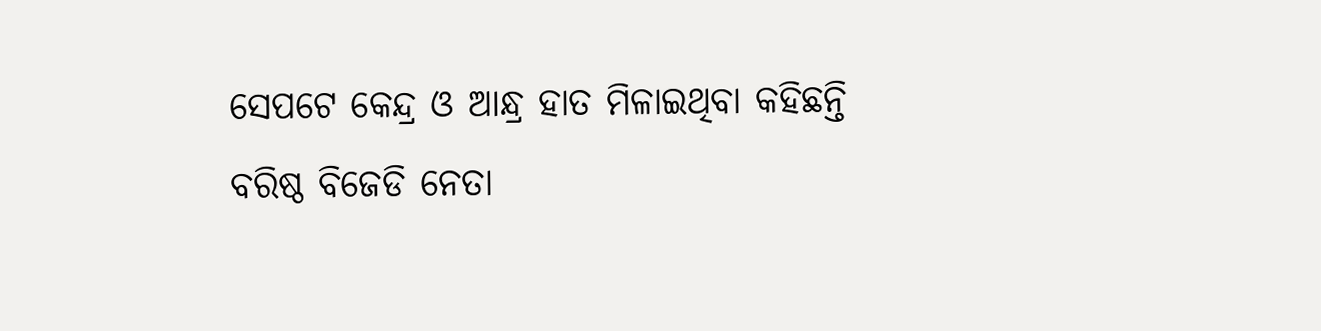ସେପଟେ କେନ୍ଦ୍ର ଓ ଆନ୍ଧ୍ର ହାତ ମିଳାଇଥିବା କହିଛନ୍ତି ବରିଷ୍ଠ ବିଜେଡି ନେତା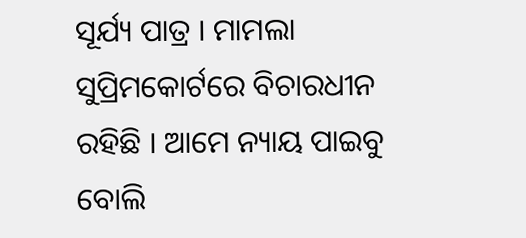ସୂର୍ଯ୍ୟ ପାତ୍ର । ମାମଲା ସୁପ୍ରିମକୋର୍ଟରେ ବିଚାରଧୀନ ରହିଛି । ଆମେ ନ୍ୟାୟ ପାଇବୁ ବୋଲି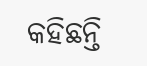କହିଛନ୍ତି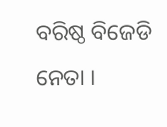ବରିଷ୍ଠ ବିଜେଡି ନେତା ।